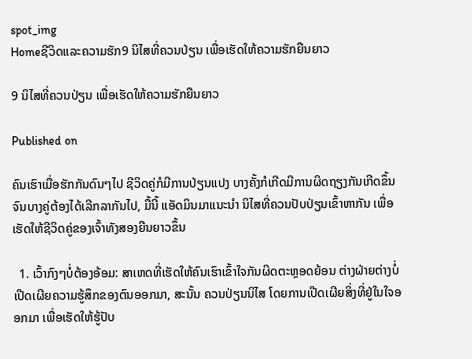spot_img
Homeຊີວິດແລະຄວາມຮັກ9 ນິໄສທີ່ຄວນປ່ຽນ ເພື່ອເຮັດໃຫ້ຄວາມຮັກຍືນຍາວ

9 ນິໄສທີ່ຄວນປ່ຽນ ເພື່ອເຮັດໃຫ້ຄວາມຮັກຍືນຍາວ

Published on

ຄົນເຮົາເມື່ອຮັກກັນດົນໆໄປ ຊີວິດຄູ່ກໍມີການປ່ຽນແປງ ບາງຄັ້ງກໍເກີດມີການຜິດຖຽງກັນເກີດຂຶ້ນ ຈົນບາງຄູ່ຕ້ອງໄດ້ເລີກລາກັນໄປ, ມື້ນີ້ ແອັດມິນມາແນະນຳ ນິໄສທີ່ຄວນປັບປ່ຽນເຂົ້າຫາກັນ ເພື່ອເຮັດໃຫ້ຊີວິດຄູ່ຂອງເຈົ້າທັງສອງຍືນຍາວຂຶ້ນ

  1. ເວົ້າກົງໆບໍ່ຕ້ອງອ້ອມ: ສາເຫດທີ່ເຮັດໃຫ້ຄົນເຮົາເຂົ້າໃຈກັນຜິດຕະຫຼອດຍ້ອນ ຕ່າງຝ່າຍຕ່າງບໍ່ເປີດເຜີຍຄວາມຮູ້ສຶກຂອງຕົນອອກມາ, ສະນັ້ນ ຄວນປ່ຽນນິໄສ ໂດຍການເປີດເຜີຍສິ່ງທີ່ຢູ່ໃນໃຈອອກມາ ເພື່ອເຮັດໃຫ້ຮູ້ປັບ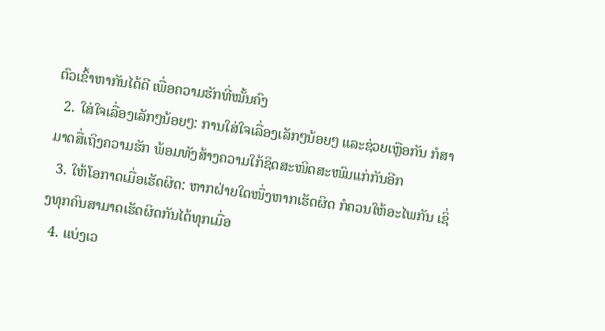ຕົວເຂົ້າຫາກັນໄດ້ດີ ເພື່ອຄວາມຮັກທີ່ໝັ້ນຄົງ
  2. ໃສ່ໃຈເລື່ອງເລັກໆນ້ອຍໆ: ການໃສ່ໃຈເລື່ອງເລັກໆນ້ອຍໆ ແລະຊ່ວຍເຫຼືອກັນ ກໍສາມາດສື່ເຖິງຄວາມຮັກ ພ້ອມທັງສ້າງຄວາມໃກ້ຊິດສະໜິດສະໜົມແກ່ກັນອີກ
  3. ໃຫ້ໂອກາດເມື່ອເຮັດຜິດ: ຫາກຝ່າຍໃດໜຶ່ງຫາກເຮັດຜິດ ກໍຄວນໃຫ້ອະໄພກັນ ເຊິ່ງທຸກຄົນສາມາດເຮັດຜິດກັນໄດ້ທຸກເມື່ອ
  4. ແບ່ງເວ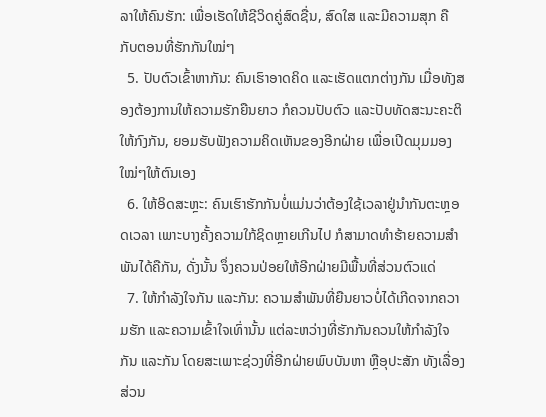ລາໃຫ້ຄົນຮັກ: ເພື່ອເຮັດໃຫ້ຊີວິດຄູ່ສົດຊື່ນ, ສົດໃສ ແລະມີຄວາມສຸກ ຄືກັບຕອນທີ່ຮັກກັນໃໝ່ໆ
  5. ປັບຕົວເຂົ້າຫາກັນ: ຄົນເຮົາອາດຄິດ ແລະເຮັດແຕກຕ່າງກັນ ເມື່ອທັງສອງຕ້ອງການໃຫ້ຄວາມຮັກຍືນຍາວ ກໍຄວນປັບຕົວ ແລະປັບທັດສະນະຄະຕິໃຫ້ກົງກັນ, ຍອມຮັບຟັງຄວາມຄິດເຫັນຂອງອີກຝ່າຍ ເພື່ອເປີດມຸມມອງໃໝ່ໆໃຫ້ຕົນເອງ
  6. ໃຫ້ອິດສະຫຼະ: ຄົນເຮົາຮັກກັນບໍ່ແມ່ນວ່າຕ້ອງໃຊ້ເວລາຢູ່ນຳກັນຕະຫຼອດເວລາ ເພາະບາງຄັ້ງຄວາມໃກ້ຊິດຫຼາຍເກີນໄປ ກໍສາມາດທຳຮ້າຍຄວາມສຳພັນໄດ້ຄືກັນ, ດັ່ງນັ້ນ ຈຶ່ງຄວນປ່ອຍໃຫ້ອີກຝ່າຍມີພື້ນທີ່ສ່ວນຕົວແດ່
  7. ໃຫ້ກຳລັງໃຈກັນ ແລະກັນ: ຄວາມສຳພັນທີ່ຍືນຍາວບໍ່ໄດ້ເກີດຈາກຄວາມຮັກ ແລະຄວາມເຂົ້າໃຈເທົ່ານັ້ນ ແຕ່ລະຫວ່າງທີ່ຮັກກັນຄວນໃຫ້ກຳລັງໃຈກັນ ແລະກັນ ໂດຍສະເພາະຊ່ວງທີ່ອີກຝ່າຍພົບບັນຫາ ຫຼືອຸປະສັກ ທັງເລື່ອງສ່ວນ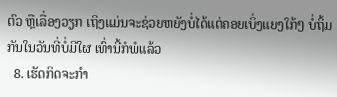ຕົວ ຫຼືເລື່ອງວຽກ ເຖິງແມ່ນຈະຊ່ວຍຫຍັງບໍ່ໄດ້ແຕ່ຄອຍເບິ່ງແຍງໃກ້ໆ ບໍ່ຖິ້ມກັນໃນວັນທີ່ບໍ່ມີໃຜ ເທົ່ານີ້ກໍພໍແລ້ວ
  8. ເຮັດກິດຈະກຳ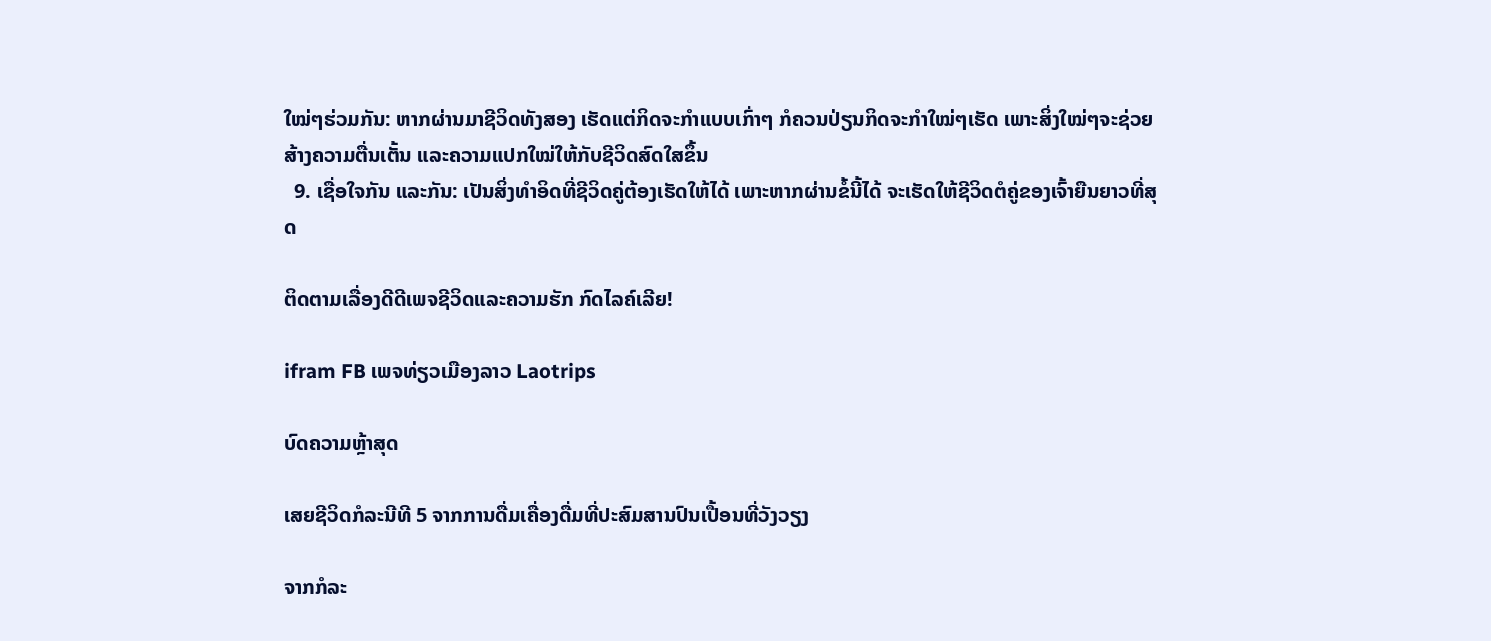ໃໝ່ໆຮ່ວມກັນ: ຫາກຜ່ານມາຊີວິດທັງສອງ ເຮັດແຕ່ກິດຈະກຳແບບເກົ່າໆ ກໍຄວນປ່ຽນກິດຈະກຳໃໝ່ໆເຮັດ ເພາະສິ່ງໃໝ່ໆຈະຊ່ວຍສ້າງຄວາມຕື່ນເຕັ້ນ ແລະຄວາມແປກໃໝ່ໃຫ້ກັບຊີວິດສົດໃສຂຶ້ນ
  9. ເຊື່ອໃຈກັນ ແລະກັນ: ເປັນສິ່ງທຳອິດທີ່ຊີວິດຄູ່ຕ້ອງເຮັດໃຫ້ໄດ້ ເພາະຫາກຜ່ານຂໍ້ນີ້ໄດ້ ຈະເຮັດໃຫ້ຊີວິດຕໍຄູ່ຂອງເຈົ້າຍືນຍາວທີ່ສຸດ

ຕິດຕາມເລື່ອງດີດີເພຈຊີວິດແລະຄວາມຮັກ ກົດໄລຄ໌ເລີຍ!

ifram FB ເພຈທ່ຽວເມືອງລາວ Laotrips

ບົດຄວາມຫຼ້າສຸດ

ເສຍຊີວິດກໍລະນີທີ 5 ຈາກການດື່ມເຄື່ອງດື່ມທີ່ປະສົມສານປົນເປື້ອນທີ່ວັງວຽງ

ຈາກກໍລະ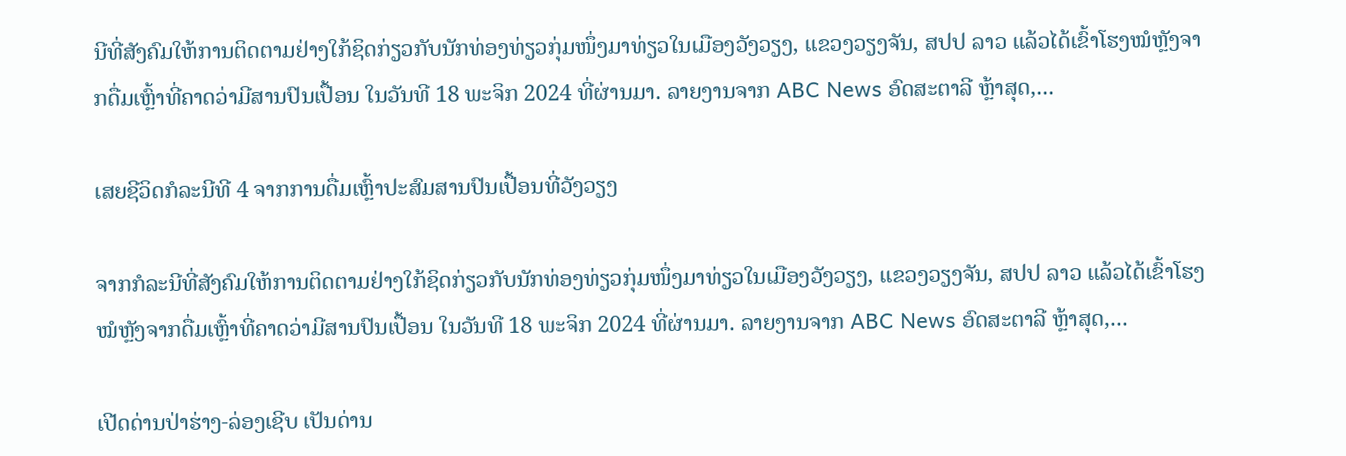ນີທີ່ສັງຄົມໃຫ້ການຕິດຕາມຢ່າງໃກ້ຊິດກ່ຽວກັບນັກທ່ອງທ່ຽວກຸ່ມໜຶ່ງມາທ່ຽວໃນເມືອງວັງວຽງ, ແຂວງວຽງຈັນ, ສປປ ລາວ ແລ້ວໄດ້ເຂົ້າໂຮງໝໍຫຼັງຈາກດື່ມເຫຼົ້າທີ່ຄາດວ່າມີສານປົນເປື້ອນ ໃນວັນທີ 18 ພະຈິກ 2024 ທີ່ຜ່ານມາ. ລາຍງານຈາກ ABC News ອົດສະຕາລີ ຫຼ້າສຸດ,...

ເສຍຊີວິດກໍລະນີທີ 4 ຈາກການດື່ມເຫຼົ້າປະສົມສານປົນເປື້ອນທີ່ວັງວຽງ

ຈາກກໍລະນີທີ່ສັງຄົມໃຫ້ການຕິດຕາມຢ່າງໃກ້ຊິດກ່ຽວກັບນັກທ່ອງທ່ຽວກຸ່ມໜຶ່ງມາທ່ຽວໃນເມືອງວັງວຽງ, ແຂວງວຽງຈັນ, ສປປ ລາວ ແລ້ວໄດ້ເຂົ້າໂຮງໝໍຫຼັງຈາກດື່ມເຫຼົ້າທີ່ຄາດວ່າມີສານປົນເປື້ອນ ໃນວັນທີ 18 ພະຈິກ 2024 ທີ່ຜ່ານມາ. ລາຍງານຈາກ ABC News ອົດສະຕາລີ ຫຼ້າສຸດ,...

ເປີດດ່ານປ່າຮ່າງ-ລ່ອງເຊີບ ເປັນດ່ານ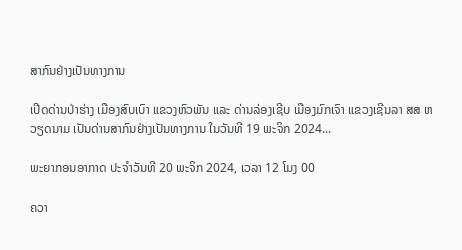ສາກົນຢ່າງເປັນທາງການ

ເປີດດ່ານປ່າຮ່າງ ເມືອງສົບເບົາ ແຂວງຫົວພັນ ແລະ ດ່ານລ່ອງເຊີບ ເມືອງມົກເຈົາ ແຂວງເຊີນລາ ສສ ຫວຽດນາມ ເປັນດ່ານສາກົນຢ່າງເປັນທາງການ ໃນວັນທີ 19 ພະຈິກ 2024...

ພະຍາກອນອາກາດ ປະຈໍາວັນທີ 20 ພະຈິກ 2024, ເວລາ 12 ໂມງ 00

ຄວາ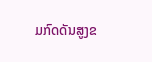ມກົດດັນສູງຂ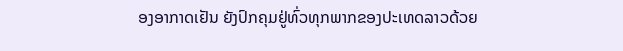ອງອາກາດເຢັນ ຍັງປົກຄຸມຢູ່ທົ່ວທຸກພາກຂອງປະເທດລາວດ້ວຍ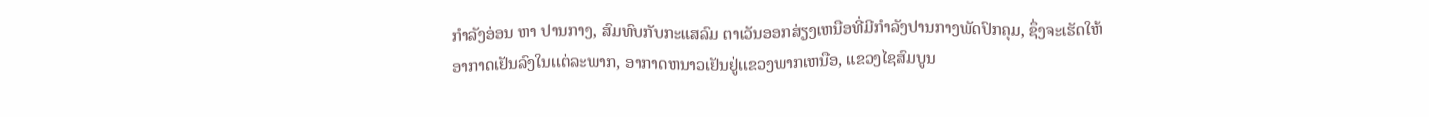ກໍາລັງອ່ອນ ຫາ ປານກາງ, ສົມທົບກັບກະແສລົມ ຕາເວັນອອກສ່ຽງເຫນືອທີ່ມີກໍາລັງປານກາງພັດປົກຄຸມ, ຊຶ່ງຈະເຮັດໃຫ້ອາກາດເຢັນລົງໃນເເຕ່ລະພາກ, ອາກາດຫນາວເຢັນຢູ່ເເຂວງພາກເຫນືອ, ແຂວງໄຊສົມບູນ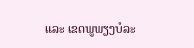ແລະ ເຂດພູພຽງບໍລະ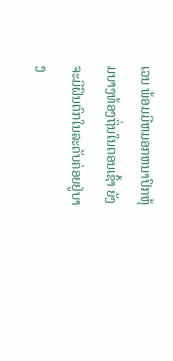ເວນ ພ້ອມມີຫມອກຫນາປົກຫຸ້ມບາງທ້ອງຖິ່ນໃນຕອນເຊົ້າ ຍັງຈະມີຝົນຕົກໃນລະດັບຄ່ອຍຢູ່ບາງ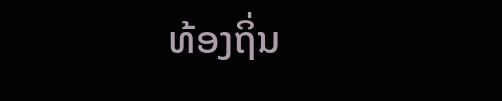ທ້ອງຖິ່ນ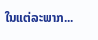ໃນແຕ່ລະພາກ...